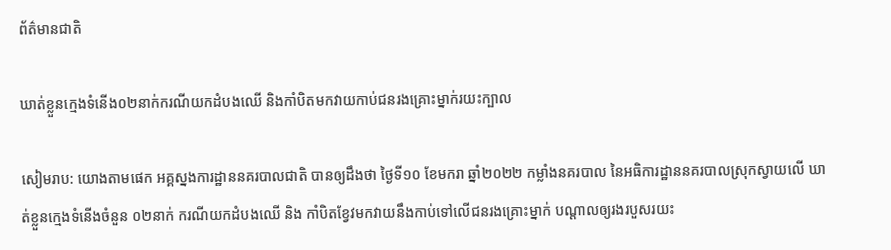ព័ត៌មានជាតិ

ឃាត់ខ្លួនក្មេងទំនើង០២នាក់ករណីយកដំបងឈើ និងកាំបិតមកវាយកាប់ជនរងគ្រោះម្នាក់រយះក្បាល

សៀមរាប: យោងតាមផេក អគ្គស្នងការដ្ឋាននគរបាលជាតិ បានឲ្យដឹងថា ថ្ងៃទី១០ ខែមករា ឆ្នាំ២០២២ កម្លាំងនគរបាល នៃអធិការដ្ឋាននគរបាលស្រុកស្វាយលើ ឃាត់ខ្លួនក្មេងទំនើងចំនួន ០២នាក់ ករណីយកដំបងឈើ និង កាំបិតខ្វែវមកវាយនឹងកាប់ទៅលើជនរងគ្រោះម្នាក់ បណ្ដាលឲ្យរងរបួសរយះ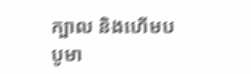ក្បាល និងហើមបបូមា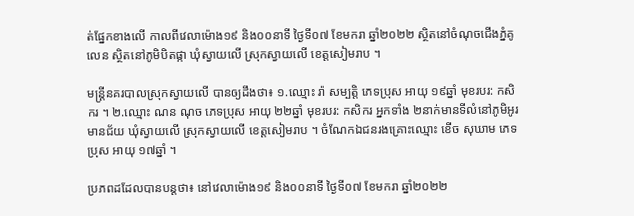ត់ផ្នែកខាងលើ កាលពីវេលាម៉ោង១៩ និង០០នាទី ថ្ងៃទី០៧ ខែមករា ឆ្នាំ២០២២ ស្ថិតនៅចំណុចជើងភ្នំគូលេន ស្ថិតនៅភូមិបិតផ្កា ឃុំស្វាយលើ ស្រុកស្វាយលើ ខេត្តសៀមរាប ។

មន្ត្រីនគរបាលស្រុកស្វាយលើ បានឲ្យដឹងថា៖ ១.ឈ្មោះ រ៉ា សម្បត្តិ ភេទប្រុស អាយុ ១៩ឆ្នាំ មុខរបរ: កសិករ ។ ២.ឈ្មោះ ណន ណុច ភេទប្រុស អាយុ ២២ឆ្នាំ មុខរបរ: កសិករ អ្នកទាំង ២នាក់មានទីលំនៅភូមិអូរមានជ័យ ឃុំស្វាយលើ ស្រុកស្វាយលើ ខេត្តសៀមរាប ។ ចំណែកឯជនរងគ្រោះឈ្មោះ ខើច សុឃាម ភេទប្រុស អាយុ ១៧ឆ្នាំ ។

ប្រភពដដែលបានបន្តថា៖ នៅវេលាម៉ោង១៩ និង០០នាទី ថ្ងៃទី០៧ ខែមករា ឆ្នាំ២០២២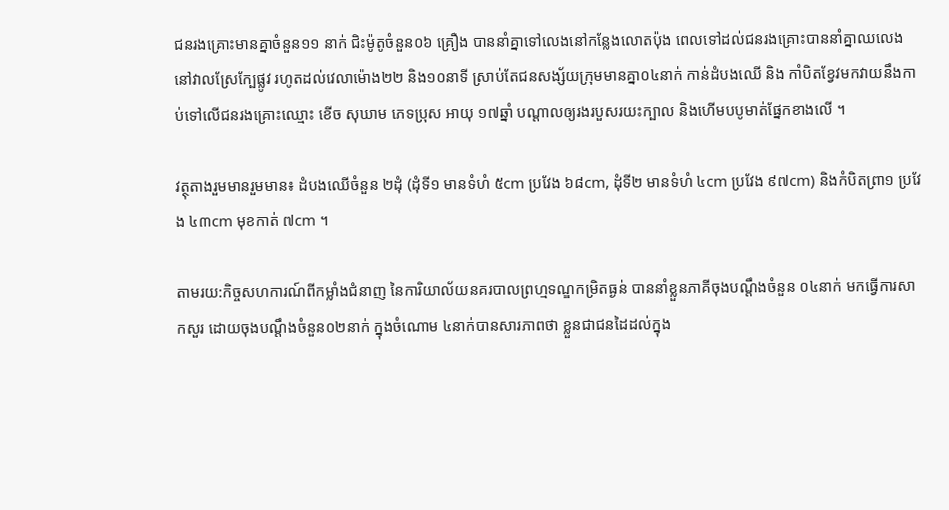ជនរងគ្រោះមានគ្នាចំនួន១១ នាក់ ជិះម៉ូតូចំនួន០៦ គ្រឿង បាននាំគ្នាទៅលេងនៅកន្លែងលោតប៉ុង ពេលទៅដល់ជនរងគ្រោះបាននាំគ្នាឈលេងនៅវាលស្រែក្បែផ្លូវ រហូតដល់វេលាម៉ោង២២ និង១០នាទី ស្រាប់តែជនសង្ស័យក្រុមមានគ្នា០៤នាក់ កាន់ដំបងឈើ និង កាំបិតខ្វែវមកវាយនឹងកាប់ទៅលើជនរងគ្រោះឈ្មោះ ខើច សុឃាម ភេទប្រុស អាយុ ១៧ឆ្នាំ បណ្ដាលឲ្យរងរបួសរយះក្បាល និងហើមបបូមាត់ផ្នែកខាងលើ ។

វត្ថុតាងរួមមានរួមមាន៖ ដំបងឈើចំនួន ២ដុំ (ដុំទី១ មានទំហំ ៥cm ប្រវែង ៦៨cm, ដុំទី២ មានទំហំ ៤cm ប្រវែង ៩៧cm) និងកំបិតព្រា១ ប្រវែង ៤៣cm មុខកាត់ ៧cm ។

តាមរយ:កិច្ចសហការណ៍ពីកម្លាំងជំនាញ នៃការិយាល័យនគរបាលព្រហ្មទណ្ឌកម្រិតធ្ងន់ បាននាំខ្លួនភាគីចុងបណ្តឹងចំនួន ០៤នាក់ មកធ្វើការសាកសួរ ដោយចុងបណ្តឹងចំនួន០២នាក់ ក្នុងចំណោម ៤នាក់បានសារភាពថា ខ្លួនជាជនដៃដល់ក្នុង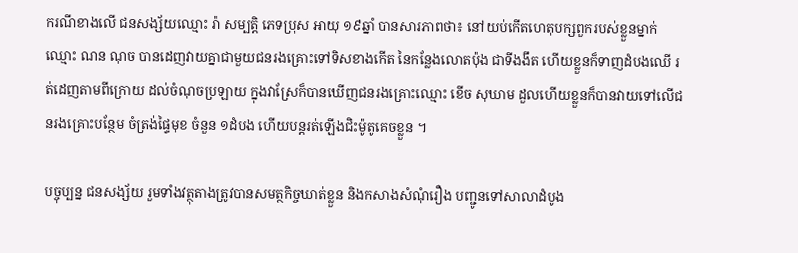ករណីខាងលើ ជនសង្ស័យឈ្មោះ រ៉ា សម្បត្តិ ភេទប្រុស អាយុ ១៩ឆ្នាំ បានសារភាពថា៖ នៅយប់កើតហេតុបក្សពួករបស់ខ្លួនម្នាក់ឈ្មោះ ណន ណុច បានដេញវាយគ្នាជាមួយជនរងគ្រោះទៅទិសខាងកើត នៃកន្លែងលោតប៉ុង ជាទីងងឹត ហើយខ្លួនក៏ទាញដំបងឈើ រត់ដេញតាមពីក្រោយ ដល់ចំណុចប្រឡាយ ក្នុងវាស្រែក៏បានឃើញជនរងគ្រោះឈ្មោះ ខើច សុឃាម ដួលហើយខ្លួនក៏បានវាយទៅលើជនរងគ្រោះបន្ថែម ចំត្រង់ផ្ទៃមុខ ចំនួន ១ដំបង ហើយបន្តរត់ឡើងជិះម៉ូតូគេចខ្លួន ។

បច្ចុប្បន្ន ជនសង្ស័យ រួមទាំងវត្ថុតាងត្រូវបានសមត្ថកិច្ចឃាត់ខ្លួន និងកសាងសំណុំរឿង បញ្ជូនទៅសាលាដំបូង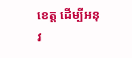ខេត្ត ដើម្បីអនុវ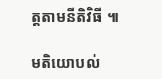ត្តតាមនីតិវិធី ៕

មតិយោបល់